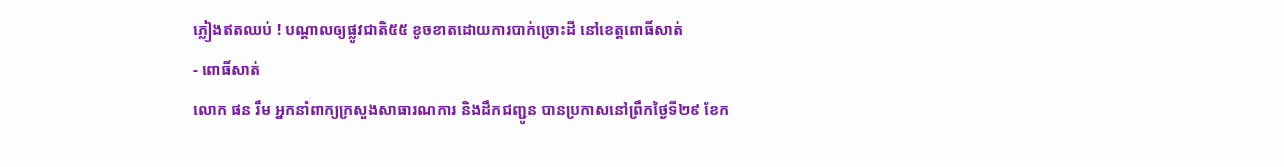ភ្លៀងឥតឈប់ ! បណ្ដាលឲ្យផ្លូវជាតិ៥៥ ខូចខាតដោយការបាក់ច្រោះដី នៅខេត្តពោធិ៍សាត់
- ពោធិ៍សាត់
លោក ផន រឹម អ្នកនាំពាក្យក្រសួងសាធារណការ និងដឹកជញ្ជូន បានប្រកាសនៅព្រឹកថ្ងៃទី២៩ ខែក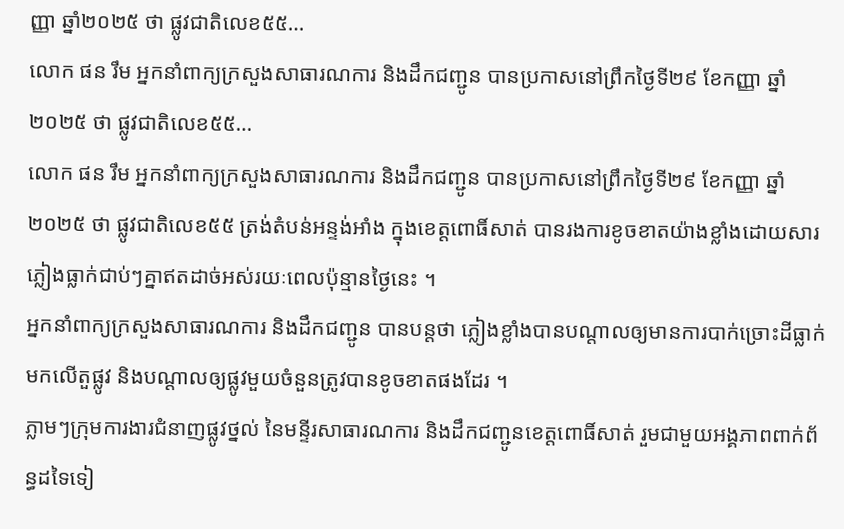ញ្ញា ឆ្នាំ២០២៥ ថា ផ្លូវជាតិលេខ៥៥…
លោក ផន រឹម អ្នកនាំពាក្យក្រសួងសាធារណការ និងដឹកជញ្ជូន បានប្រកាសនៅព្រឹកថ្ងៃទី២៩ ខែកញ្ញា ឆ្នាំ២០២៥ ថា ផ្លូវជាតិលេខ៥៥…
លោក ផន រឹម អ្នកនាំពាក្យក្រសួងសាធារណការ និងដឹកជញ្ជូន បានប្រកាសនៅព្រឹកថ្ងៃទី២៩ ខែកញ្ញា ឆ្នាំ២០២៥ ថា ផ្លូវជាតិលេខ៥៥ ត្រង់តំបន់អន្ទង់អាំង ក្នុងខេត្តពោធិ៍សាត់ បានរងការខូចខាតយ៉ាងខ្លាំងដោយសារភ្លៀងធ្លាក់ជាប់ៗគ្នាឥតដាច់អស់រយៈពេលប៉ុន្មានថ្ងៃនេះ ។
អ្នកនាំពាក្យក្រសួងសាធារណការ និងដឹកជញ្ជូន បានបន្តថា ភ្លៀងខ្លាំងបានបណ្ដាលឲ្យមានការបាក់ច្រោះដីធ្លាក់មកលើតួផ្លូវ និងបណ្ដាលឲ្យផ្លូវមួយចំនួនត្រូវបានខូចខាតផងដែរ ។
ភ្លាមៗក្រុមការងារជំនាញផ្លូវថ្នល់ នៃមន្ទីរសាធារណការ និងដឹកជញ្ជូនខេត្តពោធិ៍សាត់ រួមជាមួយអង្គភាពពាក់ព័ន្ធដទៃទៀ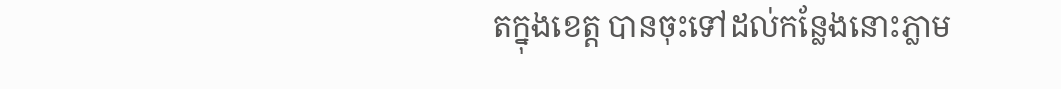តក្នុងខេត្ត បានចុះទៅដល់កន្លែងនោះភ្លាម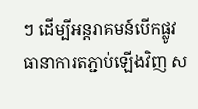ៗ ដើម្បីអន្តរាគមន៍បើកផ្លូវធានាការតភ្ជាប់ឡើងវិញ ស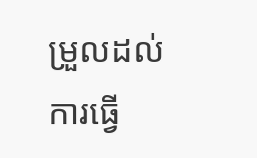ម្រួលដល់ការធ្វើ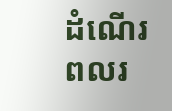ដំណើរពលរ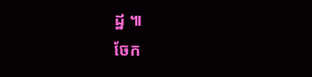ដ្ឋ ៕
ចែក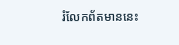រំលែកព័តមាននេះ